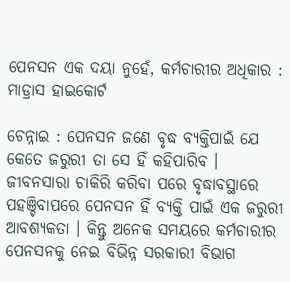ପେନସନ ଏକ ଦୟା ନୁହେଁ, କର୍ମଚାରୀର ଅଧିକାର : ମାଡ୍ରାସ ହାଇକୋର୍ଟ

ଚେନ୍ନାଇ : ପେନସନ ଜଣେ ବୃଦ୍ଧ ବ୍ୟକ୍ତିପାଇଁ ଯେ କେତେ ଜରୁରୀ ତା ସେ ହିଁ କହିପାରିବ । ଜୀବନସାରା ଚାକିରି କରିବା ପରେ ବୃଦ୍ଧାବସ୍ଥାରେ ପହଞ୍ଚିବାପରେ ପେନସନ ହିଁ ବ୍ୟକ୍ତି ପାଇଁ ଏକ ଜରୁରୀ ଆବଶ୍ୟକତା । କିନ୍ତୁ ଅନେକ ସମୟରେ କର୍ମଚାରୀର ପେନସନକୁ ନେଇ ବିଭିନ୍ନ ସରକାରୀ ବିଭାଗ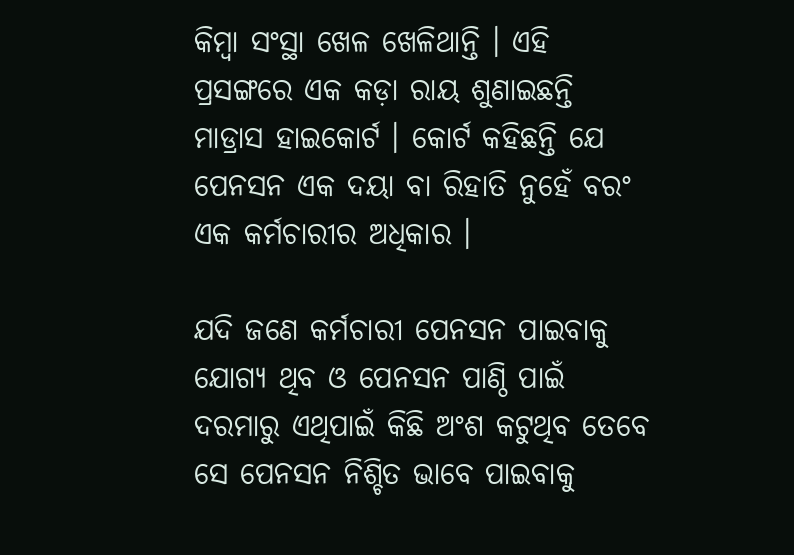କିମ୍ବା ସଂସ୍ଥା ଖେଳ ଖେଳିଥାନ୍ତି । ଏହି ପ୍ରସଙ୍ଗରେ ଏକ କଡ଼ା ରାୟ ଶୁଣାଇଛନ୍ତି ମାଡ୍ରାସ ହାଇକୋର୍ଟ । କୋର୍ଟ କହିଛନ୍ତି ଯେ ପେନସନ ଏକ ଦୟା ବା ରିହାତି ନୁହେଁ ବରଂ ଏକ କର୍ମଚାରୀର ଅଧିକାର ।

ଯଦି ଜଣେ କର୍ମଚାରୀ ପେନସନ ପାଇବାକୁ ଯୋଗ୍ୟ ଥିବ ଓ ପେନସନ ପାଣ୍ଠି ପାଇଁ ଦରମାରୁ ଏଥିପାଇଁ କିଛି ଅଂଶ କଟୁଥିବ ତେବେ ସେ ପେନସନ ନିଶ୍ଚିତ ଭାବେ ପାଇବାକୁ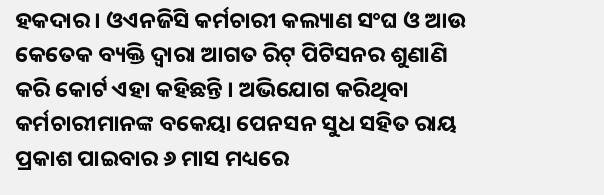ହକଦାର । ଓଏନଜିସି କର୍ମଚାରୀ କଲ୍ୟାଣ ସଂଘ ଓ ଆଉ କେତେକ ବ୍ୟକ୍ତି ଦ୍ୱାରା ଆଗତ ରିଟ୍‌ ପିଟିସନର ଶୁଣାଣି କରି କୋର୍ଟ ଏହା କହିଛନ୍ତି । ଅଭିଯୋଗ କରିଥିବା କର୍ମଚାରୀମାନଙ୍କ ବକେୟା ପେନସନ ସୁଧ ସହିତ ରାୟ ପ୍ରକାଶ ପାଇବାର ୬ ମାସ ମଧ୍ୟରେ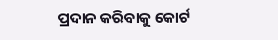ପ୍ରଦାନ କରିବାକୁ କୋର୍ଟ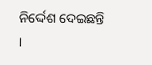ନିର୍ଦ୍ଦେଶ ଦେଇଛନ୍ତି ।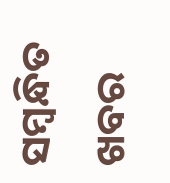ସମ୍ବନ୍ଧିତ ଖବର